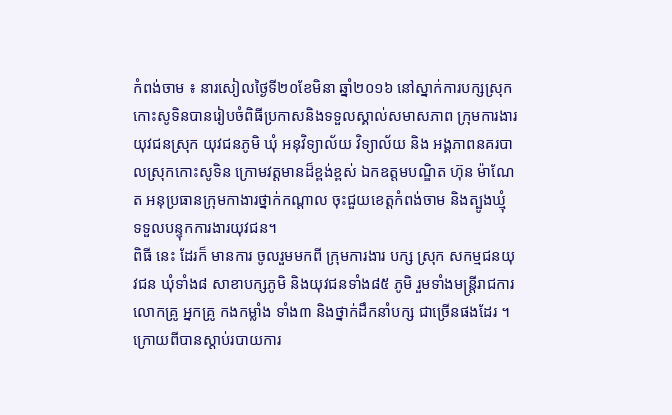កំពង់ចាម ៖ នារសៀលថ្ងៃទី២០ខែមិនា ឆ្នាំ២០១៦ នៅស្នាក់ការបក្សស្រុកកោះសូទិនបានរៀបចំពិធីប្រកាសនិងទទួលស្គាល់សមាសភាព ក្រុមការងារយុវជនស្រុក យុវជនភូមិ ឃុំ អនុវិទ្យាល័យ វិទ្យាល័យ និង អង្គភាពនគរបាលស្រុកកោះសូទិន ក្រោមវត្តមានដ៏ខ្ពង់ខ្ពស់ ឯកឧត្តមបណ្ឌិត ហ៊ុន ម៉ាណែត អនុប្រធានក្រុមកាងារថ្នាក់កណ្ដាល ចុះជួយខេត្តកំពង់ចាម និងត្បូងឃ្មុំ ទទួលបន្ទុកការងារយុវជន។
ពិធី នេះ ដែរក៏ មានការ ចូលរួមមកពី ក្រុមការងារ បក្ស ស្រុក សកម្មជនយុវជន ឃុំទាំង៨ សាខាបក្សភូមិ និងយុវជនទាំង៨៥ ភូមិ រួមទាំងមន្ត្រីរាជការ លោកគ្រូ អ្នកគ្រូ កងកម្លាំង ទាំង៣ និងថ្នាក់ដឹកនាំបក្ស ជាច្រើនផងដែរ ។
ក្រោយពីបានស្ដាប់របាយការ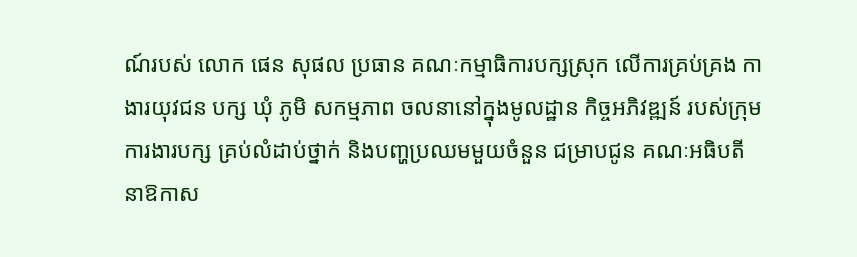ណ៍របស់ លោក ផេន សុផល ប្រធាន គណៈកម្មាធិការបក្សស្រុក លើការគ្រប់គ្រង កាងារយុវជន បក្ស ឃុំ ភូមិ សកម្មភាព ចលនានៅក្នុងមូលដ្ឋាន កិច្ចអភិវឌ្ឍន៍ របស់ក្រុមការងារបក្ស គ្រប់លំដាប់ថ្នាក់ និងបញ្ហប្រឈមមួយចំនួន ជម្រាបជូន គណៈអធិបតីនាឱកាស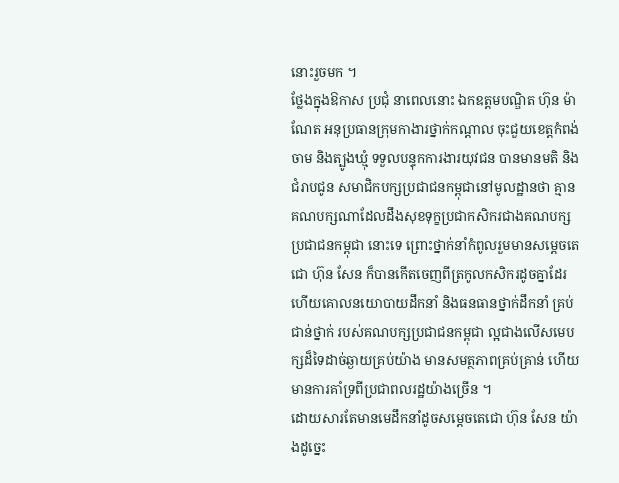នោះរួចមក ។
ថ្លែងក្នុងឱកាស ប្រជុំ នាពេលនោះ ឯកឧត្តមបណ្ឌិត ហ៊ុន ម៉ាណែត អនុប្រធានក្រុមកាងារថ្នាក់កណ្ដាល ចុះជួយខេត្តកំពង់ចាម និងត្បូងឃ្មុំ ទទួលបន្ទុកការងារយុវជន បានមានមតិ និងជំរាបជូន សមាជិកបក្សប្រជាជនកម្ពុជានៅមូលដ្ឋានថា គ្មានគណបក្សណាដែលដឹងសុខទុក្ខប្រជាកសិករជាងគណបក្សប្រជាជនកម្ពុជា នោះទេ ព្រោះថ្នាក់នាំកំពូលរួមមានសម្តេចតេជោ ហ៊ុន សែន ក៏បានកើតចេញពីត្រកូលកសិករដូចគ្នាដែរ ហើយគោលនយោបាយដឹកនាំ និងធនធានថ្នាក់ដឹកនាំ គ្រប់ជាន់ថ្នាក់ របស់គណបក្សប្រជាជនកម្ពុជា ល្អជាងលើសមេបក្សដ៏ទៃដាច់ឆ្ងាយគ្រប់យ៉ាង មានសមត្ថភាពគ្រប់គ្រាន់ ហើយមានការគាំទ្រពីប្រជាពលរដ្ឋយ៉ាងច្រើន ។
ដោយសារតែមានមេដឹកនាំដូចសម្តេចតេជោ ហ៊ុន សែន យ៉ាងដូច្នេះ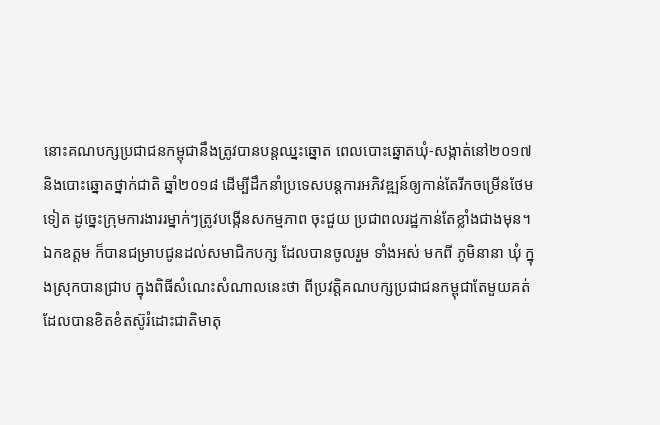នោះគណបក្សប្រជាជនកម្ពុជានឹងត្រូវបានបន្តឈ្នះឆ្នោត ពេលបោះឆ្នោតឃុំ-សង្កាត់នៅ២០១៧ និងបោះឆ្នោតថ្នាក់ជាតិ ឆ្នាំ២០១៨ ដើម្បីដឹកនាំប្រទេសបន្តការអភិវឌ្ឍន៍ឲ្យកាន់តែរីកចម្រើនថែមទៀត ដូច្នេះក្រុមការងាររម្នាក់ៗត្រូវបង្កើនសកម្មភាព ចុះជួយ ប្រជាពលរដ្ឋកាន់តែខ្លាំងជាងមុន។
ឯកឧត្តម ក៏បានជម្រាបជូនដល់សមាជិកបក្ស ដែលបានចូលរួម ទាំងអស់ មកពី ភូមិនានា ឃុំ ក្នុងស្រុកបានជ្រាប ក្នុងពិធីសំណេះសំណាលនេះថា ពីប្រវត្តិគណបក្សប្រជាជនកម្ពុជាតែមួយគត់ ដែលបានខិតខំតស៊ូរំដោះជាតិមាតុ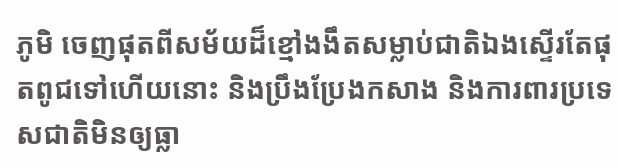ភូមិ ចេញផុតពីសម័យដ៏ខ្មៅងងឹតសម្លាប់ជាតិឯងស្ទើរតែផុតពូជទៅហើយនោះ និងប្រឹងប្រែងកសាង និងការពារប្រទេសជាតិមិនឲ្យធ្លា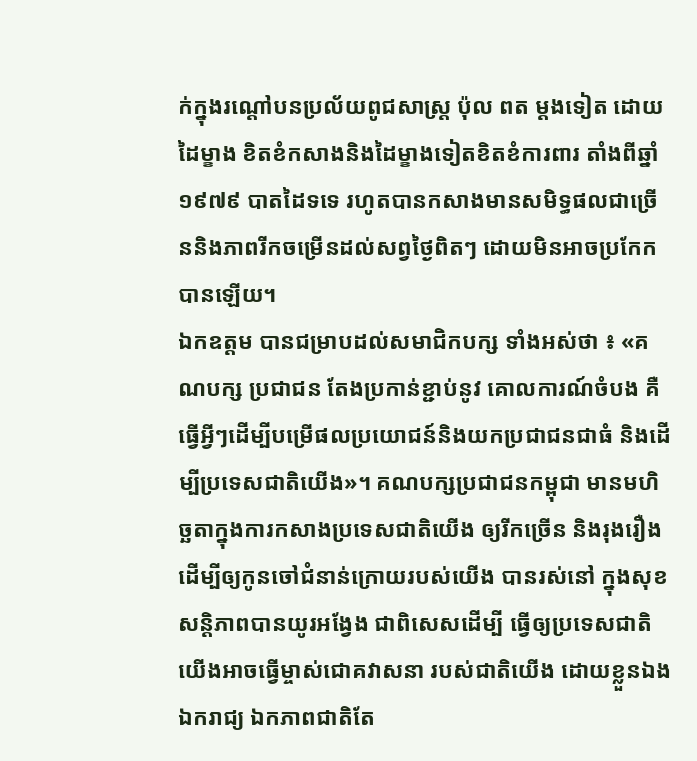ក់ក្នុងរណ្តៅបនប្រល័យពូជសាស្ត្រ ប៉ុល ពត ម្តងទៀត ដោយដៃម្ខាង ខិតខំកសាងនិងដៃម្ខាងទៀតខិតខំការពារ តាំងពីឆ្នាំ១៩៧៩ បាតដៃទទេ រហូតបានកសាងមានសមិទ្ធផលជាច្រើននិងភាពរីកចម្រើនដល់សព្វថ្ងៃពិតៗ ដោយមិនអាចប្រកែកបានឡើយ។
ឯកឧត្តម បានជម្រាបដល់សមាជិកបក្ស ទាំងអស់ថា ៖ «គណបក្ស ប្រជាជន តែងប្រកាន់ខ្ជាប់នូវ គោលការណ៍ចំបង គឺធ្វើអ្វីៗដើម្បីបម្រើផលប្រយោជន៍និងយកប្រជាជនជាធំ និងដើម្បីប្រទេសជាតិយើង»។ គណបក្សប្រជាជនកម្ពុជា មានមហិច្ឆតាក្នុងការកសាងប្រទេសជាតិយើង ឲ្យរីកច្រើន និងរុងរឿងដើម្បីឲ្យកូនចៅជំនាន់ក្រោយរបស់យើង បានរស់នៅ ក្នុងសុខសន្តិភាពបានយូរអង្វែង ជាពិសេសដើម្បី ធ្វើឲ្យប្រទេសជាតិ យើងអាចធ្វើម្ចាស់ជោគវាសនា របស់ជាតិយើង ដោយខ្លួនឯង ឯករាជ្យ ឯកភាពជាតិតែ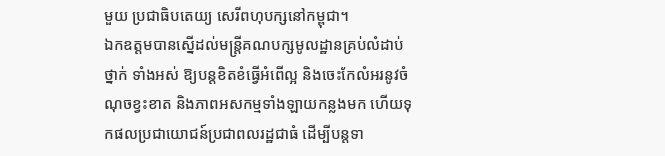មួយ ប្រជាធិបតេយ្យ សេរីពហុបក្សនៅកម្ពុជា។
ឯកឧត្តមបានស្នើដល់មន្ត្រីគណបក្សមូលដ្ឋានគ្រប់លំដាប់ថ្នាក់ ទាំងអស់ ឱ្យបន្តខិតខំធ្វើអំពើល្អ និងចេះកែលំអរនូវចំណុចខ្វះខាត និងភាពអសកម្មទាំងឡាយកន្លងមក ហើយទុកផលប្រជាយោជន៍ប្រជាពលរដ្ឋជាធំ ដើម្បីបន្តទា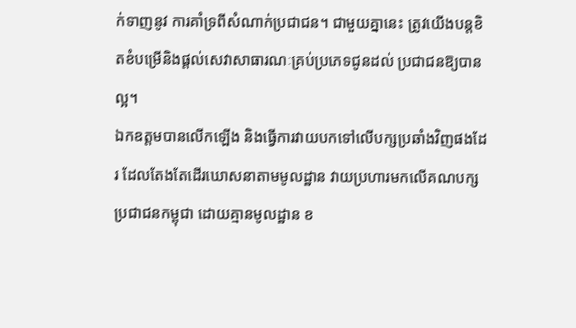ក់ទាញនូវ ការគាំទ្រពីសំណាក់ប្រជាជន។ ជាមួយគ្នានេះ ត្រូវយើងបន្តខិតខំបម្រើនិងផ្តល់សេវាសាធារណៈគ្រប់ប្រភេទជូនដល់ ប្រជាជនឱ្យបានល្អ។
ឯកឧត្តមបានលើកឡើង និងធ្វើការវាយបកទៅលើបក្សប្រឆាំងវិញផងដែរ ដែលតែងតែដើរឃោសនាតាមមូលដ្ឋាន វាយប្រហារមកលើគណបក្សប្រជាជនកម្ពុជា ដោយគ្មានមូលដ្ឋាន ខ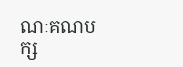ណៈគណបក្ស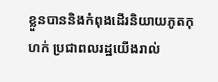ខ្លួនបាននិងកំពុងដើរនិយាយភូតកុហក់ ប្រជាពលរដ្ឋយើងរាល់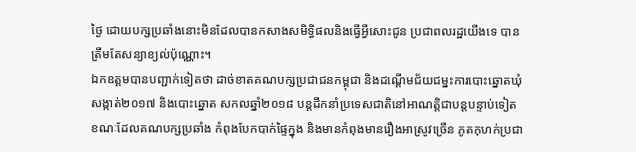ថ្ងៃ ដោយបក្សប្រឆាំងនោះមិនដែលបានកសាងសមិទ្ធិផលនិងធ្វើអ្វីសោះជូន ប្រជាពលរដ្ឋយើងទេ បានត្រឹមតែសន្យាខ្យល់ប៉ុណ្ណោះ។
ឯកឧត្តមបានបញ្ជាក់ទៀតថា ដាច់ខាតគណបក្សប្រជាជនកម្ពុជា និងដណ្តើមជ័យជម្នះការបោះឆ្នោតឃុំសង្កាត់២០១៧ និងបោះឆ្នោត សកលឆ្នាំ២០១៨ បន្តដឹកនាំប្រទេសជាតិនៅអាណត្តិជាបន្តបន្ទាប់ទៀត ខណៈដែលគណបក្សប្រឆាំង កំពុងបែកបាក់ផ្ទៃក្នុង និងមានកំពុងមានរឿងអាស្រូវច្រើន ភូតកុហក់ប្រជា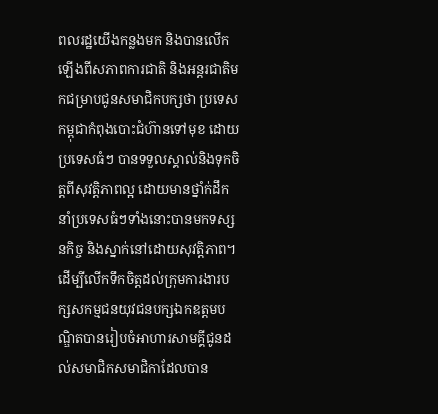ពលរដ្ឋយើងកន្លងមក និងបានលើកឡើងពីសភាពការជាតិ និងអន្តរជាតិមកជម្រាបជូនសមាជិកបក្សថា ប្រទេសកម្ពុជាកំពុងបោះជំហ៊ានទៅមុខ ដោយប្រទេសធំៗ បានទទួលស្គាល់និងទុកចិត្តពីសុវត្តិភាពល្អ ដោយមានថ្នាំក់ដឹកនាំប្រទេសធំៗទាំងនោះបានមកទស្សនកិច្ច និងស្នាក់នៅដោយសុវត្តិភាព។
ដើម្បីលើកទឹកចិត្តដល់ក្រុមការងារបក្សសកម្មជនយុវជនបក្សឯកឧត្តមបណ្ឌិតបានរៀបចំអាហារសាមគ្គីជូនដល់សមាជិកសមាជិកាដែលបាន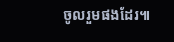ចូលរួមផងដែរ៕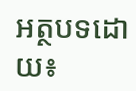អត្ថបទដោយ៖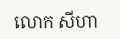លោក សីហា